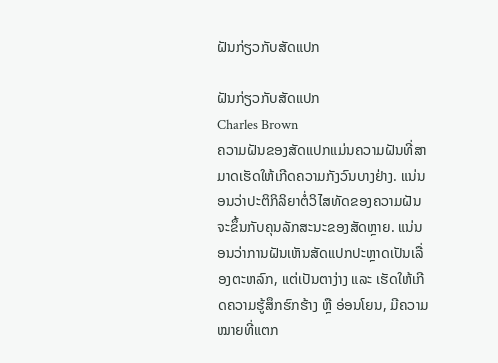ຝັນກ່ຽວກັບສັດແປກ

ຝັນກ່ຽວກັບສັດແປກ
Charles Brown
ຄວາມຝັນຂອງສັດແປກແມ່ນຄວາມຝັນທີ່ສາມາດເຮັດໃຫ້ເກີດຄວາມກັງວົນບາງຢ່າງ. ແນ່ນອນວ່າປະຕິກິລິຍາຕໍ່ວິໄສທັດຂອງຄວາມຝັນຈະຂຶ້ນກັບຄຸນລັກສະນະຂອງສັດຫຼາຍ. ແນ່ນອນວ່າການຝັນເຫັນສັດແປກປະຫຼາດເປັນເລື່ອງຕະຫລົກ, ແຕ່ເປັນຕາງ່າງ ແລະ ເຮັດໃຫ້ເກີດຄວາມຮູ້ສຶກຮົກຮ້າງ ຫຼື ອ່ອນໂຍນ, ມີຄວາມໝາຍທີ່ແຕກ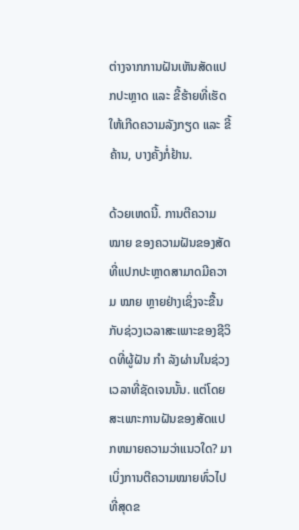ຕ່າງຈາກການຝັນເຫັນສັດແປກປະຫຼາດ ແລະ ຂີ້ຮ້າຍທີ່ເຮັດໃຫ້ເກີດຄວາມລັງກຽດ ແລະ ຂີ້ຄ້ານ, ບາງຄັ້ງກໍ່ຢ້ານ.

ດ້ວຍເຫດນີ້. ການຕີຄວາມ ໝາຍ ຂອງຄວາມຝັນຂອງສັດທີ່ແປກປະຫຼາດສາມາດມີຄວາມ ໝາຍ ຫຼາຍຢ່າງເຊິ່ງຈະຂື້ນກັບຊ່ວງເວລາສະເພາະຂອງຊີວິດທີ່ຜູ້ຝັນ ກຳ ລັງຜ່ານໃນຊ່ວງເວລາທີ່ຊັດເຈນນັ້ນ. ແຕ່ໂດຍສະເພາະການຝັນຂອງສັດແປກຫມາຍຄວາມວ່າແນວໃດ? ມາເບິ່ງການຕີຄວາມໝາຍທົ່ວໄປທີ່ສຸດຂ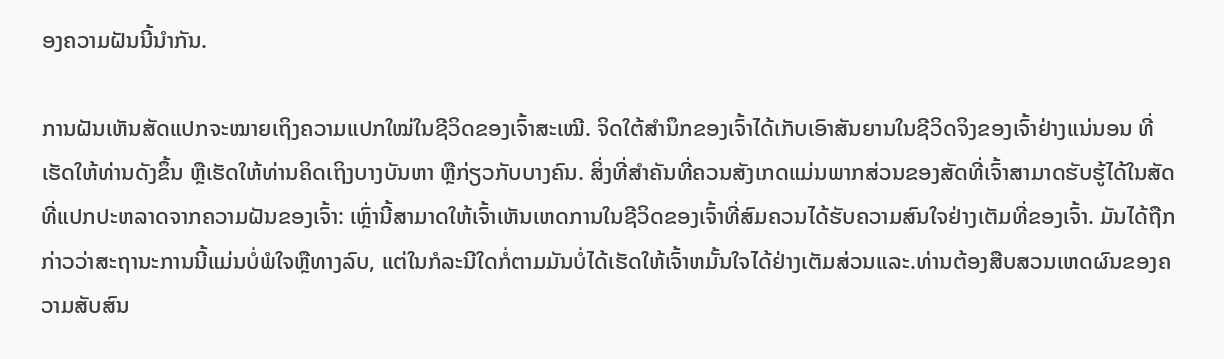ອງຄວາມຝັນນີ້ນຳກັນ.

ການຝັນເຫັນສັດແປກຈະໝາຍເຖິງຄວາມແປກໃໝ່ໃນຊີວິດຂອງເຈົ້າສະເໝີ. ຈິດໃຕ້ສຳນຶກຂອງເຈົ້າໄດ້ເກັບເອົາສັນຍານໃນຊີວິດຈິງຂອງເຈົ້າຢ່າງແນ່ນອນ ທີ່ເຮັດໃຫ້ທ່ານດັງຂຶ້ນ ຫຼືເຮັດໃຫ້ທ່ານຄິດເຖິງບາງບັນຫາ ຫຼືກ່ຽວກັບບາງຄົນ. ສິ່ງທີ່ສໍາຄັນທີ່ຄວນສັງເກດແມ່ນພາກສ່ວນຂອງສັດທີ່ເຈົ້າສາມາດຮັບຮູ້ໄດ້ໃນສັດທີ່ແປກປະຫລາດຈາກຄວາມຝັນຂອງເຈົ້າ: ເຫຼົ່ານີ້ສາມາດໃຫ້ເຈົ້າເຫັນເຫດການໃນຊີວິດຂອງເຈົ້າທີ່ສົມຄວນໄດ້ຮັບຄວາມສົນໃຈຢ່າງເຕັມທີ່ຂອງເຈົ້າ. ມັນໄດ້ຖືກກ່າວວ່າສະຖານະການນີ້ແມ່ນບໍ່ພໍໃຈຫຼືທາງລົບ, ແຕ່ໃນກໍລະນີໃດກໍ່ຕາມມັນບໍ່ໄດ້ເຮັດໃຫ້ເຈົ້າຫມັ້ນໃຈໄດ້ຢ່າງເຕັມສ່ວນແລະ.ທ່ານຕ້ອງສືບສວນເຫດຜົນຂອງຄວາມສັບສົນ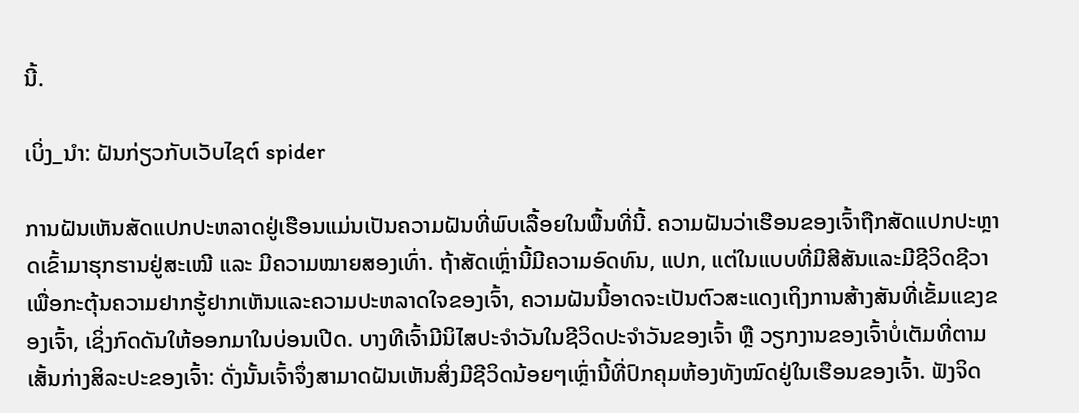ນີ້.

ເບິ່ງ_ນຳ: ຝັນກ່ຽວກັບເວັບໄຊຕ໌ spider

ການຝັນເຫັນສັດແປກປະຫລາດຢູ່ເຮືອນແມ່ນເປັນຄວາມຝັນທີ່ພົບເລື້ອຍໃນພື້ນທີ່ນີ້. ຄວາມຝັນວ່າເຮືອນຂອງເຈົ້າຖືກສັດແປກປະຫຼາດເຂົ້າມາຮຸກຮານຢູ່ສະເໝີ ແລະ ມີຄວາມໝາຍສອງເທົ່າ. ຖ້າສັດເຫຼົ່ານີ້ມີຄວາມອົດທົນ, ແປກ, ແຕ່ໃນແບບທີ່ມີສີສັນແລະມີຊີວິດຊີວາເພື່ອກະຕຸ້ນຄວາມຢາກຮູ້ຢາກເຫັນແລະຄວາມປະຫລາດໃຈຂອງເຈົ້າ, ຄວາມຝັນນີ້ອາດຈະເປັນຕົວສະແດງເຖິງການສ້າງສັນທີ່ເຂັ້ມແຂງຂອງເຈົ້າ, ເຊິ່ງກົດດັນໃຫ້ອອກມາໃນບ່ອນເປີດ. ບາງທີເຈົ້າມີນິໄສປະຈຳວັນໃນຊີວິດປະຈຳວັນຂອງເຈົ້າ ຫຼື ວຽກງານຂອງເຈົ້າບໍ່ເຕັມທີ່ຕາມເສັ້ນກ່າງສິລະປະຂອງເຈົ້າ: ດັ່ງນັ້ນເຈົ້າຈຶ່ງສາມາດຝັນເຫັນສິ່ງມີຊີວິດນ້ອຍໆເຫຼົ່ານີ້ທີ່ປົກຄຸມຫ້ອງທັງໝົດຢູ່ໃນເຮືອນຂອງເຈົ້າ. ຟັງຈິດ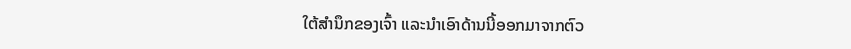ໃຕ້ສຳນຶກຂອງເຈົ້າ ແລະນຳເອົາດ້ານນີ້ອອກມາຈາກຕົວ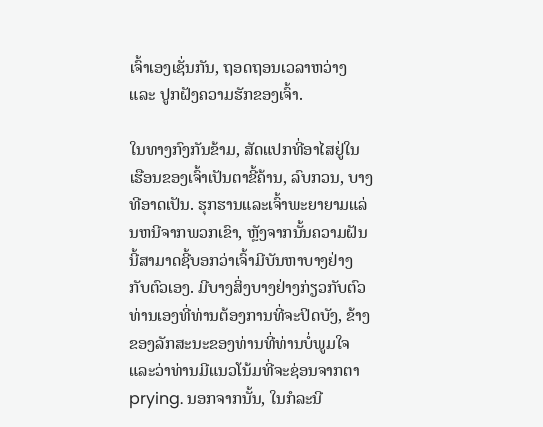ເຈົ້າເອງເຊັ່ນກັນ, ຖອດຖອນເວລາຫວ່າງ ແລະ ປູກຝັງຄວາມຮັກຂອງເຈົ້າ.

ໃນທາງກົງກັນຂ້າມ, ສັດແປກທີ່ອາໄສຢູ່ໃນເຮືອນຂອງເຈົ້າເປັນຕາຂີ້ຄ້ານ, ລົບກວນ, ບາງທີອາດເປັນ. ຮຸກຮານແລະເຈົ້າພະຍາຍາມແລ່ນຫນີຈາກພວກເຂົາ, ຫຼັງຈາກນັ້ນຄວາມຝັນນີ້ສາມາດຊີ້ບອກວ່າເຈົ້າມີບັນຫາບາງຢ່າງກັບຕົວເອງ. ມີບາງສິ່ງບາງຢ່າງກ່ຽວກັບຕົວທ່ານເອງທີ່ທ່ານຕ້ອງການທີ່ຈະປິດບັງ, ຂ້າງຂອງລັກສະນະຂອງທ່ານທີ່ທ່ານບໍ່ພູມໃຈແລະວ່າທ່ານມີແນວໂນ້ມທີ່ຈະຊ່ອນຈາກຕາ prying. ນອກຈາກນັ້ນ, ໃນກໍລະນີ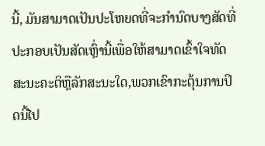ນີ້, ມັນສາມາດເປັນປະໂຫຍດທີ່ຈະກໍານົດບາງສັດທີ່ປະກອບເປັນສັດເຫຼົ່ານີ້ເພື່ອໃຫ້ສາມາດເຂົ້າໃຈທັດສະນະຄະຕິຫຼືລັກສະນະໃດ,ພວກເຂົາກະຕຸ້ນການປິດນີ້ໄປ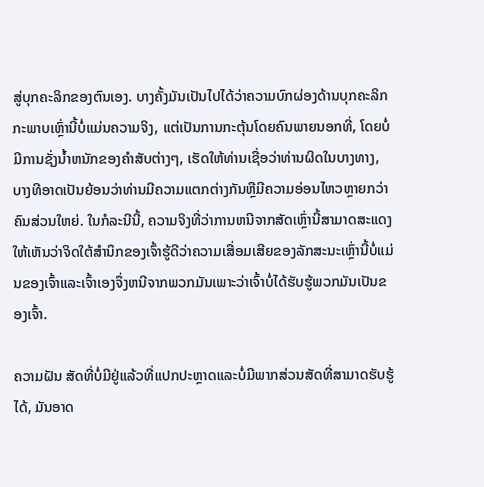ສູ່ບຸກຄະລິກຂອງຕົນເອງ. ບາງຄັ້ງມັນເປັນໄປໄດ້ວ່າຄວາມບົກຜ່ອງດ້ານບຸກຄະລິກກະພາບເຫຼົ່ານີ້ບໍ່ແມ່ນຄວາມຈິງ, ແຕ່ເປັນການກະຕຸ້ນໂດຍຄົນພາຍນອກທີ່, ໂດຍບໍ່ມີການຊັ່ງນໍ້າຫນັກຂອງຄໍາສັບຕ່າງໆ, ເຮັດໃຫ້ທ່ານເຊື່ອວ່າທ່ານຜິດໃນບາງທາງ, ບາງທີອາດເປັນຍ້ອນວ່າທ່ານມີຄວາມແຕກຕ່າງກັນຫຼືມີຄວາມອ່ອນໄຫວຫຼາຍກວ່າຄົນສ່ວນໃຫຍ່. ໃນກໍລະນີນີ້, ຄວາມຈິງທີ່ວ່າການຫນີຈາກສັດເຫຼົ່ານີ້ສາມາດສະແດງໃຫ້ເຫັນວ່າຈິດໃຕ້ສໍານຶກຂອງເຈົ້າຮູ້ດີວ່າຄວາມເສື່ອມເສີຍຂອງລັກສະນະເຫຼົ່ານີ້ບໍ່ແມ່ນຂອງເຈົ້າແລະເຈົ້າເອງຈຶ່ງຫນີຈາກພວກມັນເພາະວ່າເຈົ້າບໍ່ໄດ້ຮັບຮູ້ພວກມັນເປັນຂອງເຈົ້າ.

ຄວາມຝັນ ສັດທີ່ບໍ່ມີຢູ່ແລ້ວທີ່ແປກປະຫຼາດແລະບໍ່ມີພາກສ່ວນສັດທີ່ສາມາດຮັບຮູ້ໄດ້, ມັນອາດ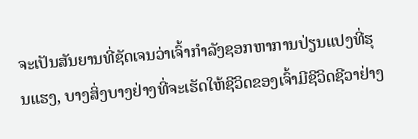ຈະເປັນສັນຍານທີ່ຊັດເຈນວ່າເຈົ້າກໍາລັງຊອກຫາການປ່ຽນແປງທີ່ຮຸນແຮງ, ບາງສິ່ງບາງຢ່າງທີ່ຈະເຮັດໃຫ້ຊີວິດຂອງເຈົ້າມີຊີວິດຊີວາຢ່າງ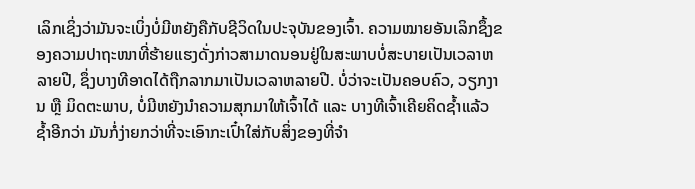ເລິກເຊິ່ງວ່າມັນຈະເບິ່ງບໍ່ມີຫຍັງຄືກັບຊີວິດໃນປະຈຸບັນຂອງເຈົ້າ. ຄວາມໝາຍອັນເລິກຊຶ້ງຂອງຄວາມປາຖະໜາທີ່ຮ້າຍແຮງດັ່ງກ່າວສາມາດນອນຢູ່ໃນສະພາບບໍ່ສະບາຍເປັນເວລາຫລາຍປີ, ຊຶ່ງບາງທີອາດໄດ້ຖືກລາກມາເປັນເວລາຫລາຍປີ. ບໍ່ວ່າຈະເປັນຄອບຄົວ, ວຽກງານ ຫຼື ມິດຕະພາບ, ບໍ່ມີຫຍັງນຳຄວາມສຸກມາໃຫ້ເຈົ້າໄດ້ ແລະ ບາງທີເຈົ້າເຄີຍຄິດຊ້ຳແລ້ວຊ້ຳອີກວ່າ ມັນກໍ່ງ່າຍກວ່າທີ່ຈະເອົາກະເປົ໋າໃສ່ກັບສິ່ງຂອງທີ່ຈຳ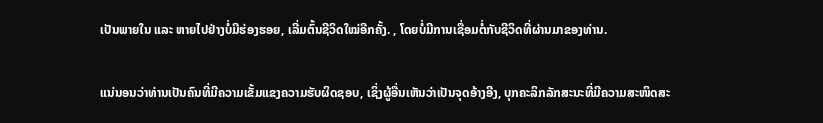ເປັນພາຍໃນ ແລະ ຫາຍໄປຢ່າງບໍ່ມີຮ່ອງຮອຍ, ເລີ່ມຕົ້ນຊີວິດໃໝ່ອີກຄັ້ງ. , ໂດຍບໍ່ມີການເຊື່ອມຕໍ່ກັບຊີວິດທີ່ຜ່ານມາຂອງທ່ານ.

ແນ່ນອນວ່າທ່ານເປັນຄົນທີ່ມີຄວາມເຂັ້ມແຂງຄວາມຮັບຜິດຊອບ, ເຊິ່ງຜູ້ອື່ນເຫັນວ່າເປັນຈຸດອ້າງອີງ, ບຸກຄະລິກລັກສະນະທີ່ມີຄວາມສະໜິດສະ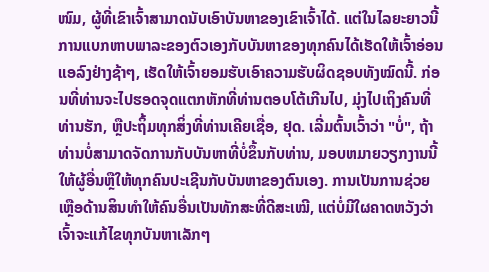ໜົມ, ຜູ້ທີ່ເຂົາເຈົ້າສາມາດນັບເອົາບັນຫາຂອງເຂົາເຈົ້າໄດ້. ແຕ່ໃນໄລຍະຍາວນີ້ການແບກຫາບພາລະຂອງຕົວເອງກັບບັນຫາຂອງທຸກຄົນໄດ້ເຮັດໃຫ້ເຈົ້າອ່ອນແອລົງຢ່າງຊ້າໆ, ເຮັດໃຫ້ເຈົ້າຍອມຮັບເອົາຄວາມຮັບຜິດຊອບທັງໝົດນີ້. ກ່ອນທີ່ທ່ານຈະໄປຮອດຈຸດແຕກຫັກທີ່ທ່ານຕອບໂຕ້ເກີນໄປ, ມຸ່ງໄປເຖິງຄົນທີ່ທ່ານຮັກ, ຫຼືປະຖິ້ມທຸກສິ່ງທີ່ທ່ານເຄີຍເຊື່ອ, ຢຸດ. ເລີ່ມຕົ້ນເວົ້າວ່າ "ບໍ່", ຖ້າທ່ານບໍ່ສາມາດຈັດການກັບບັນຫາທີ່ບໍ່ຂຶ້ນກັບທ່ານ, ມອບຫມາຍວຽກງານນີ້ໃຫ້ຜູ້ອື່ນຫຼືໃຫ້ທຸກຄົນປະເຊີນກັບບັນຫາຂອງຕົນເອງ. ການເປັນການຊ່ວຍເຫຼືອດ້ານສິນທຳໃຫ້ຄົນອື່ນເປັນທັກສະທີ່ດີສະເໝີ, ແຕ່ບໍ່ມີໃຜຄາດຫວັງວ່າເຈົ້າຈະແກ້ໄຂທຸກບັນຫາເລັກໆ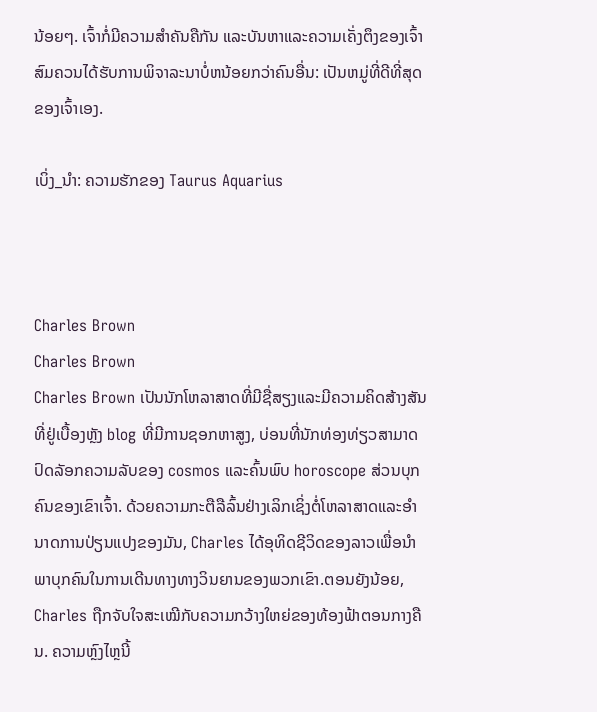ນ້ອຍໆ. ເຈົ້າກໍ່ມີຄວາມສໍາຄັນຄືກັນ ແລະບັນຫາແລະຄວາມເຄັ່ງຕຶງຂອງເຈົ້າສົມຄວນໄດ້ຮັບການພິຈາລະນາບໍ່ຫນ້ອຍກວ່າຄົນອື່ນ: ເປັນຫມູ່ທີ່ດີທີ່ສຸດຂອງເຈົ້າເອງ.

ເບິ່ງ_ນຳ: ຄວາມຮັກຂອງ Taurus Aquarius



Charles Brown
Charles Brown
Charles Brown ເປັນນັກໂຫລາສາດທີ່ມີຊື່ສຽງແລະມີຄວາມຄິດສ້າງສັນທີ່ຢູ່ເບື້ອງຫຼັງ blog ທີ່ມີການຊອກຫາສູງ, ບ່ອນທີ່ນັກທ່ອງທ່ຽວສາມາດປົດລັອກຄວາມລັບຂອງ cosmos ແລະຄົ້ນພົບ horoscope ສ່ວນບຸກຄົນຂອງເຂົາເຈົ້າ. ດ້ວຍຄວາມກະຕືລືລົ້ນຢ່າງເລິກເຊິ່ງຕໍ່ໂຫລາສາດແລະອໍານາດການປ່ຽນແປງຂອງມັນ, Charles ໄດ້ອຸທິດຊີວິດຂອງລາວເພື່ອນໍາພາບຸກຄົນໃນການເດີນທາງທາງວິນຍານຂອງພວກເຂົາ.ຕອນຍັງນ້ອຍ, Charles ຖືກຈັບໃຈສະເໝີກັບຄວາມກວ້າງໃຫຍ່ຂອງທ້ອງຟ້າຕອນກາງຄືນ. ຄວາມຫຼົງໄຫຼນີ້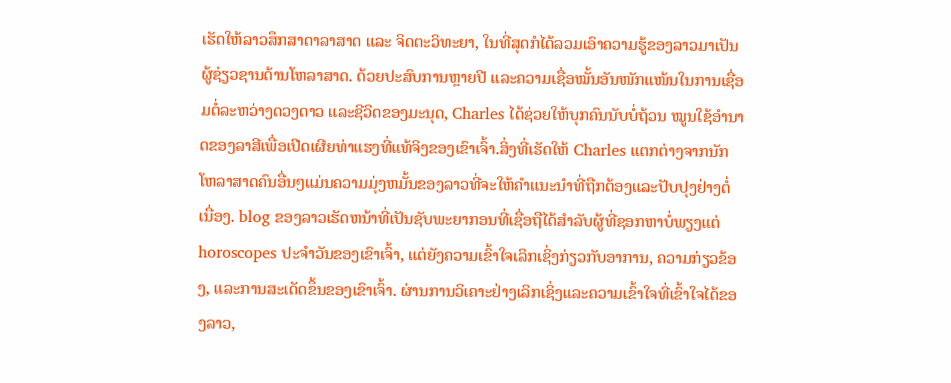ເຮັດໃຫ້ລາວສຶກສາດາລາສາດ ແລະ ຈິດຕະວິທະຍາ, ໃນທີ່ສຸດກໍໄດ້ລວມເອົາຄວາມຮູ້ຂອງລາວມາເປັນຜູ້ຊ່ຽວຊານດ້ານໂຫລາສາດ. ດ້ວຍປະສົບການຫຼາຍປີ ແລະຄວາມເຊື່ອໝັ້ນອັນໜັກແໜ້ນໃນການເຊື່ອມຕໍ່ລະຫວ່າງດວງດາວ ແລະຊີວິດຂອງມະນຸດ, Charles ໄດ້ຊ່ວຍໃຫ້ບຸກຄົນນັບບໍ່ຖ້ວນ ໝູນໃຊ້ອຳນາດຂອງລາສີເພື່ອເປີດເຜີຍທ່າແຮງທີ່ແທ້ຈິງຂອງເຂົາເຈົ້າ.ສິ່ງທີ່ເຮັດໃຫ້ Charles ແຕກຕ່າງຈາກນັກໂຫລາສາດຄົນອື່ນໆແມ່ນຄວາມມຸ່ງຫມັ້ນຂອງລາວທີ່ຈະໃຫ້ຄໍາແນະນໍາທີ່ຖືກຕ້ອງແລະປັບປຸງຢ່າງຕໍ່ເນື່ອງ. blog ຂອງລາວເຮັດຫນ້າທີ່ເປັນຊັບພະຍາກອນທີ່ເຊື່ອຖືໄດ້ສໍາລັບຜູ້ທີ່ຊອກຫາບໍ່ພຽງແຕ່ horoscopes ປະຈໍາວັນຂອງເຂົາເຈົ້າ, ແຕ່ຍັງຄວາມເຂົ້າໃຈເລິກເຊິ່ງກ່ຽວກັບອາການ, ຄວາມກ່ຽວຂ້ອງ, ແລະການສະເດັດຂຶ້ນຂອງເຂົາເຈົ້າ. ຜ່ານການວິເຄາະຢ່າງເລິກເຊິ່ງແລະຄວາມເຂົ້າໃຈທີ່ເຂົ້າໃຈໄດ້ຂອງລາວ,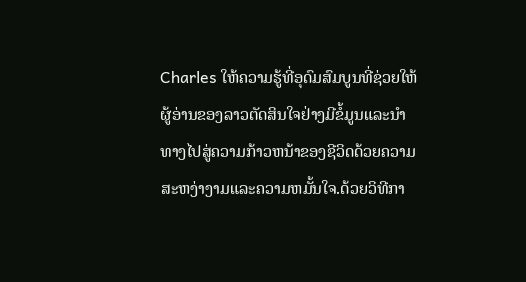Charles ໃຫ້ຄວາມຮູ້ທີ່ອຸດົມສົມບູນທີ່ຊ່ວຍໃຫ້ຜູ້ອ່ານຂອງລາວຕັດສິນໃຈຢ່າງມີຂໍ້ມູນແລະນໍາທາງໄປສູ່ຄວາມກ້າວຫນ້າຂອງຊີວິດດ້ວຍຄວາມສະຫງ່າງາມແລະຄວາມຫມັ້ນໃຈ.ດ້ວຍວິທີກາ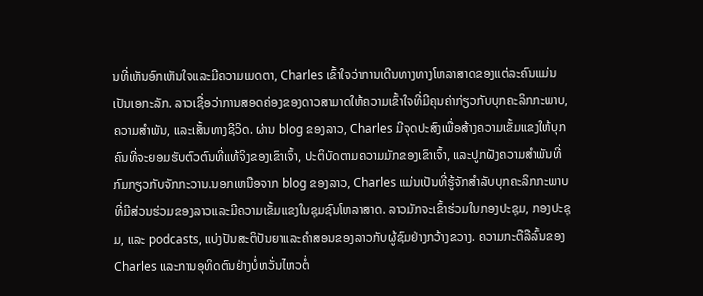ນທີ່ເຫັນອົກເຫັນໃຈແລະມີຄວາມເມດຕາ, Charles ເຂົ້າໃຈວ່າການເດີນທາງທາງໂຫລາສາດຂອງແຕ່ລະຄົນແມ່ນເປັນເອກະລັກ. ລາວເຊື່ອວ່າການສອດຄ່ອງຂອງດາວສາມາດໃຫ້ຄວາມເຂົ້າໃຈທີ່ມີຄຸນຄ່າກ່ຽວກັບບຸກຄະລິກກະພາບ, ຄວາມສໍາພັນ, ແລະເສັ້ນທາງຊີວິດ. ຜ່ານ blog ຂອງລາວ, Charles ມີຈຸດປະສົງເພື່ອສ້າງຄວາມເຂັ້ມແຂງໃຫ້ບຸກຄົນທີ່ຈະຍອມຮັບຕົວຕົນທີ່ແທ້ຈິງຂອງເຂົາເຈົ້າ, ປະຕິບັດຕາມຄວາມມັກຂອງເຂົາເຈົ້າ, ແລະປູກຝັງຄວາມສໍາພັນທີ່ກົມກຽວກັບຈັກກະວານ.ນອກເຫນືອຈາກ blog ຂອງລາວ, Charles ແມ່ນເປັນທີ່ຮູ້ຈັກສໍາລັບບຸກຄະລິກກະພາບທີ່ມີສ່ວນຮ່ວມຂອງລາວແລະມີຄວາມເຂັ້ມແຂງໃນຊຸມຊົນໂຫລາສາດ. ລາວມັກຈະເຂົ້າຮ່ວມໃນກອງປະຊຸມ, ກອງປະຊຸມ, ແລະ podcasts, ແບ່ງປັນສະຕິປັນຍາແລະຄໍາສອນຂອງລາວກັບຜູ້ຊົມຢ່າງກວ້າງຂວາງ. ຄວາມກະຕືລືລົ້ນຂອງ Charles ແລະການອຸທິດຕົນຢ່າງບໍ່ຫວັ່ນໄຫວຕໍ່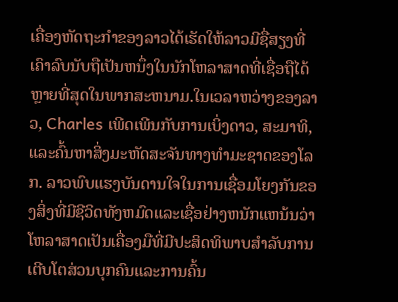ເຄື່ອງຫັດຖະກໍາຂອງລາວໄດ້ເຮັດໃຫ້ລາວມີຊື່ສຽງທີ່ເຄົາລົບນັບຖືເປັນຫນຶ່ງໃນນັກໂຫລາສາດທີ່ເຊື່ອຖືໄດ້ຫຼາຍທີ່ສຸດໃນພາກສະຫນາມ.ໃນເວລາຫວ່າງຂອງລາວ, Charles ເພີດເພີນກັບການເບິ່ງດາວ, ສະມາທິ, ແລະຄົ້ນຫາສິ່ງມະຫັດສະຈັນທາງທໍາມະຊາດຂອງໂລກ. ລາວພົບແຮງບັນດານໃຈໃນການເຊື່ອມໂຍງກັນຂອງສິ່ງທີ່ມີຊີວິດທັງຫມົດແລະເຊື່ອຢ່າງຫນັກແຫນ້ນວ່າໂຫລາສາດເປັນເຄື່ອງມືທີ່ມີປະສິດທິພາບສໍາລັບການເຕີບໂຕສ່ວນບຸກຄົນແລະການຄົ້ນ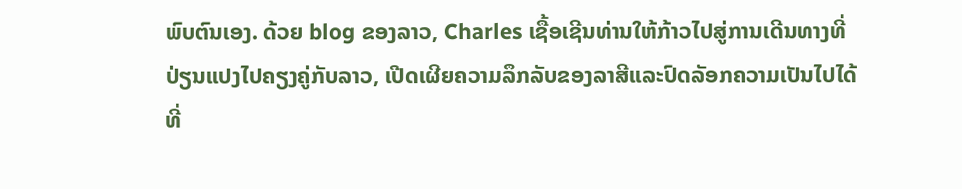ພົບຕົນເອງ. ດ້ວຍ blog ຂອງລາວ, Charles ເຊື້ອເຊີນທ່ານໃຫ້ກ້າວໄປສູ່ການເດີນທາງທີ່ປ່ຽນແປງໄປຄຽງຄູ່ກັບລາວ, ເປີດເຜີຍຄວາມລຶກລັບຂອງລາສີແລະປົດລັອກຄວາມເປັນໄປໄດ້ທີ່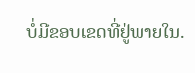ບໍ່ມີຂອບເຂດທີ່ຢູ່ພາຍໃນ.